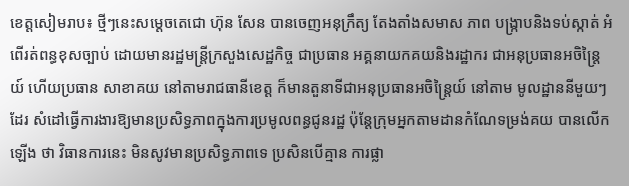ខេត្តសៀមរាប៖ ថ្មីៗនេះសម្តេចតេជោ ហ៊ុន សែន បានចេញអនុក្រឹត្យ តែងតាំងសមាស ភាព បង្ក្រាបនិងទប់ស្កាត់ អំពើរត់ពន្ធខុសច្បាប់ ដោយមានរដ្ឋមន្ត្រីក្រសួងសេដ្ឋកិច្ច ជាប្រធាន អគ្គនាយកគយនិងរដ្ឋាករ ជាអនុប្រធានអចិន្ត្រៃយ៍ ហើយប្រធាន សាខាគយ នៅតាមរាជធានីខេត្ត ក៏មានតួនាទីជាអនុប្រធានអចិន្ត្រៃយ៍ នៅតាម មូលដ្ឋាននីមួយៗដែរ សំដៅធ្វើការងារឱ្យមានប្រសិទ្ធភាពក្នុងការប្រមូលពន្ធជូនរដ្ឋ ប៉ុន្តែក្រុមអ្នកតាមដានកំណែទម្រង់គយ បានលើកឡើង ថា វិធានការនេះ មិនសូវមានប្រសិទ្ធភាពទេ ប្រសិនបើគ្មាន ការផ្លា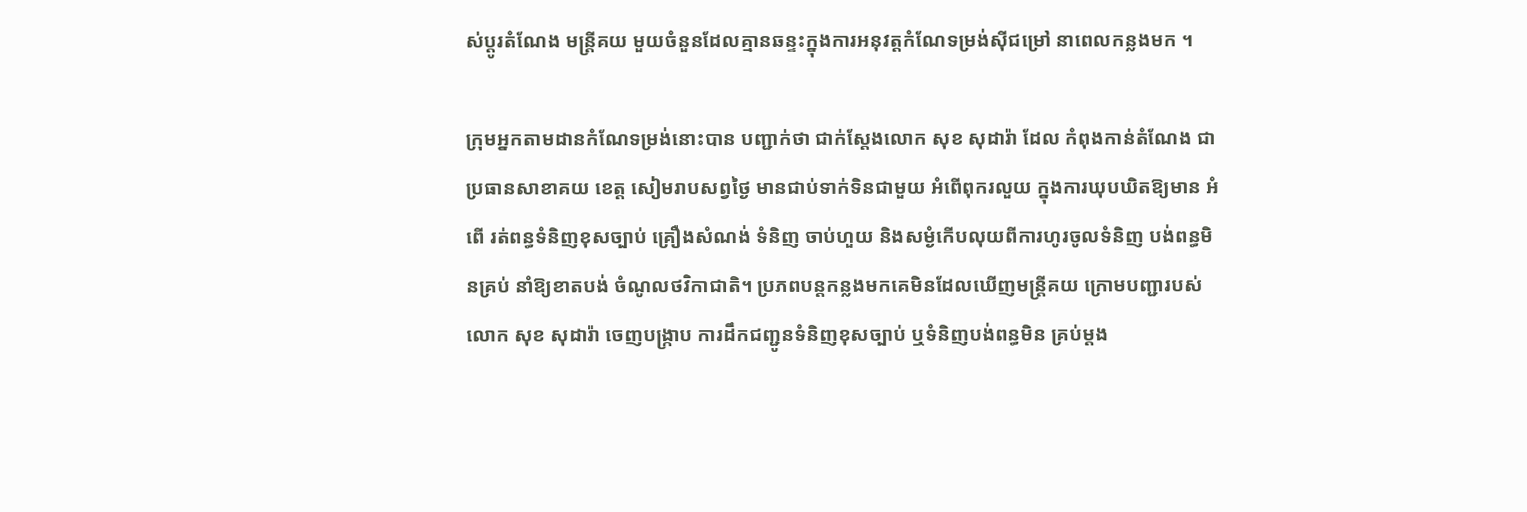ស់ប្តូរតំណែង មន្ត្រីគយ មួយចំនួនដែលគ្មានឆន្ទះក្នុងការអនុវត្តកំណែទម្រង់ស៊ីជម្រៅ នាពេលកន្លងមក ។

ក្រុមអ្នកតាមដានកំណែទម្រង់នោះបាន បញ្ជាក់ថា ជាក់ស្តែងលោក សុខ សុដារ៉ា ដែល កំពុងកាន់តំណែង ជាប្រធានសាខាគយ ខេត្ត សៀមរាបសព្វថ្ងៃ មានជាប់ទាក់ទិនជាមួយ អំពើពុករលួយ ក្នុងការឃុបឃិតឱ្យមាន អំពើ រត់ពន្ធទំនិញខុសច្បាប់ គ្រឿងសំណង់ ទំនិញ ចាប់ហួយ និងសម្ងំកើបលុយពីការហូរចូលទំនិញ បង់ពន្ធមិនគ្រប់ នាំឱ្យខាតបង់ ចំណូលថវិកាជាតិ។ ប្រភពបន្តកន្លងមកគេមិនដែលឃើញមន្ត្រីគយ ក្រោមបញ្ជារបស់លោក សុខ សុដារ៉ា ចេញបង្ក្រាប ការដឹកជញ្ជូនទំនិញខុសច្បាប់ ឬទំនិញបង់ពន្ធមិន គ្រប់ម្តង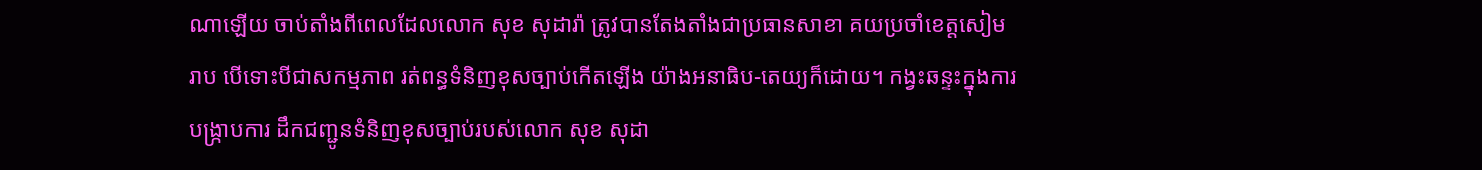ណាឡើយ ចាប់តាំងពីពេលដែលលោក សុខ សុដារ៉ា ត្រូវបានតែងតាំងជាប្រធានសាខា គយប្រចាំខេត្តសៀមរាប បើទោះបីជាសកម្មភាព រត់ពន្ធទំនិញខុសច្បាប់កើតឡើង យ៉ាងអនាធិប-តេយ្យក៏ដោយ។ កង្វះឆន្ទះក្នុងការបង្ក្រាបការ ដឹកជញ្ជូនទំនិញខុសច្បាប់របស់លោក សុខ សុដា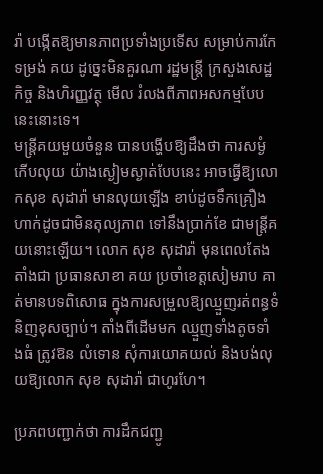រ៉ា បង្កើតឱ្យមានភាពប្រទាំងប្រទើស សម្រាប់ការកែទម្រង់ គយ ដូច្នេះមិនគួរណា រដ្ឋមន្ត្រី ក្រសួងសេដ្ឋកិច្ច និងហិរញ្ញវត្ថុ មើល រំលងពីភាពអសកម្មបែបនេះនោះទេ។
មន្ត្រីគយមួយចំនួន បានបង្ហើបឱ្យដឹងថា ការសម្ងំកើបលុយ យ៉ាងស្ងៀមស្ងាត់បែបនេះ អាចធ្វើឱ្យលោកសុខ សុដារ៉ា មានលុយឡើង ខាប់ដូចទឹកគ្រឿង ហាក់ដូចជាមិនតុល្យភាព ទៅនឹងប្រាក់ខែ ជាមន្ត្រីគយនោះឡើយ។ លោក សុខ សុដារ៉ា មុនពេលតែងតាំងជា ប្រធានសាខា គយ ប្រចាំខេត្តសៀមរាប គាត់មានបទពិសោធ ក្នុងការសម្រួលឱ្យឈ្មួញរត់ពន្ធទំនិញខុសច្បាប់។ តាំងពីដើមមក ឈ្មួញទាំងតូចទាំងធំ ត្រូវឱន លំទោន សុំការយោគយល់ និងបង់លុយឱ្យលោក សុខ សុដារ៉ា ជាហូរហែ។

ប្រភពបញ្ជាក់ថា ការដឹកជញ្ជូ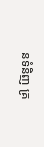នទំនិញ គ្រ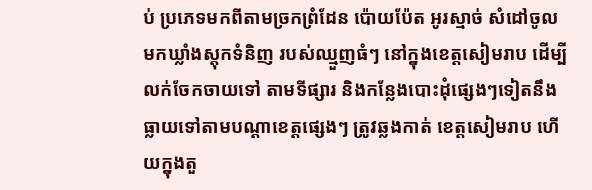ប់ ប្រភេទមកពីតាមច្រកព្រំដែន ប៉ោយប៉ែត អូរស្មាច់ សំដៅចូលមកឃ្លាំងស្តុកទំនិញ របស់ឈ្មួញធំៗ នៅក្នុងខេត្តសៀមរាប ដើម្បីលក់ចែកចាយទៅ តាមទីផ្សារ និងកន្លែងបោះដុំផ្សេងៗទៀតនឹង ធ្លាយទៅតាមបណ្តាខេត្តផ្សេងៗ ត្រូវឆ្លងកាត់ ខេត្តសៀមរាប ហើយក្នុងតួ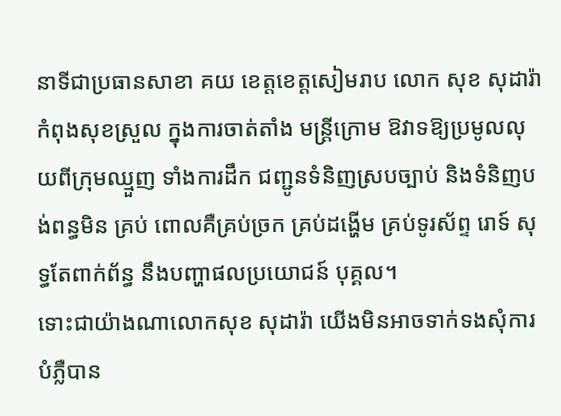នាទីជាប្រធានសាខា គយ ខេត្តខេត្តសៀមរាប លោក សុខ សុដារ៉ា កំពុងសុខស្រួល ក្នុងការចាត់តាំង មន្ត្រីក្រោម ឱវាទឱ្យប្រមូលលុយពីក្រុមឈ្មួញ ទាំងការដឹក ជញ្ជូនទំនិញស្របច្បាប់ និងទំនិញបង់ពន្ធមិន គ្រប់ ពោលគឺគ្រប់ច្រក គ្រប់ដង្ហើម គ្រប់ទូរស័ព្ទ រោទ៍ សុទ្ធតែពាក់ព័ន្ធ នឹងបញ្ហាផលប្រយោជន៍ បុគ្គល។
ទោះជាយ៉ាងណាលោកសុខ សុដារ៉ា យើងមិនអាចទាក់ទងសុំការបំភ្លឺបាន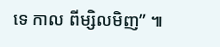ទេ កាល ពីម្សិលមិញ” ៕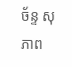ច័ន្ទ សុភាព